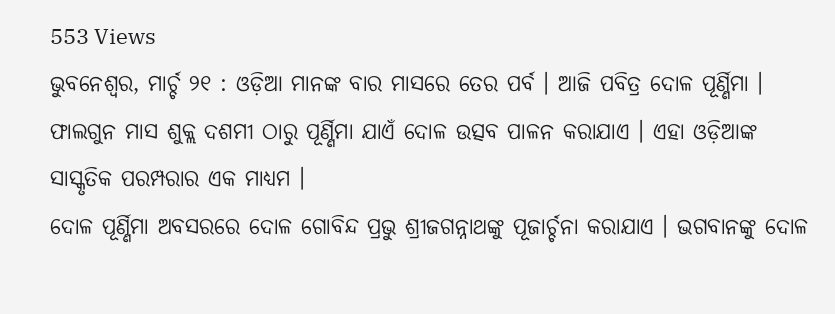553 Views
ଭୁବନେଶ୍ୱର, ମାର୍ଚ୍ଚ ୨୧ : ଓଡ଼ିଆ ମାନଙ୍କ ବାର ମାସରେ ତେର ପର୍ବ । ଆଜି ପବିତ୍ର ଦୋଳ ପୂର୍ଣ୍ଣିମା । ଫାଲଗୁନ ମାସ ଶୁକ୍ଲ ଦଶମୀ ଠାରୁ ପୂର୍ଣ୍ଣିମା ଯାଏଁ ଦୋଳ ଉତ୍ସବ ପାଳନ କରାଯାଏ । ଏହା ଓଡ଼ିଆଙ୍କ ସାସ୍କୃତିକ ପରମ୍ପରାର ଏକ ମାଧ୍ୟମ ।
ଦୋଳ ପୂର୍ଣ୍ଣିମା ଅବସରରେ ଦୋଳ ଗୋବିନ୍ଦ ପ୍ରଭୁ ଶ୍ରୀଜଗନ୍ନାଥଙ୍କୁ ପୂଜାର୍ଚ୍ଚନା କରାଯାଏ । ଭଗବାନଙ୍କୁ ଦୋଳ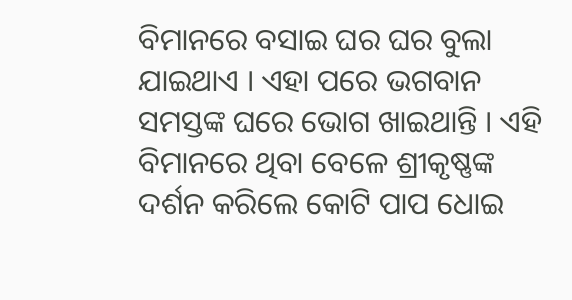ବିମାନରେ ବସାଇ ଘର ଘର ବୁଲା ଯାଇଥାଏ । ଏହା ପରେ ଭଗବାନ ସମସ୍ତଙ୍କ ଘରେ ଭୋଗ ଖାଇଥାନ୍ତି । ଏହି ବିମାନରେ ଥିବା ବେଳେ ଶ୍ରୀକୃଷ୍ଣଙ୍କ ଦର୍ଶନ କରିଲେ କୋଟି ପାପ ଧୋଇ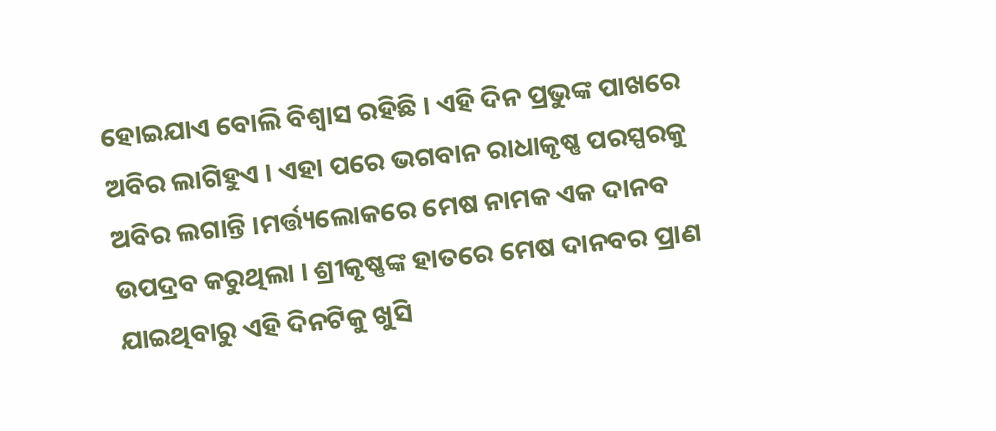ହୋଇଯାଏ ବୋଲି ବିଶ୍ୱାସ ରହିଛି । ଏହି ଦିନ ପ୍ରଭୁଙ୍କ ପାଖରେ ଅବିର ଲାଗିହୁଏ । ଏହା ପରେ ଭଗବାନ ରାଧାକୃଷ୍ଣ ପରସ୍ପରକୁ ଅବିର ଲଗାନ୍ତି ।ମର୍ତ୍ତ୍ୟଲୋକରେ ମେଷ ନାମକ ଏକ ଦାନବ ଉପଦ୍ରବ କରୁଥିଲା । ଶ୍ରୀକୃଷ୍ଣଙ୍କ ହାତରେ ମେଷ ଦାନବର ପ୍ରାଣ ଯାଇଥିବାରୁ ଏହି ଦିନଟିକୁ ଖୁସି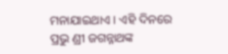ମନାଯାଇଥାଏ । ଏହି ଦିନରେ ପ୍ରଭୁ ଣ୍ରୀ ଜଗନ୍ନାଥଙ୍କ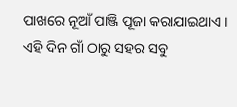ପାଖରେ ନୂଆଁ ପାଞ୍ଜି ପୂଜା କରାଯାଇଥାଏ । ଏହି ଦିନ ଗାଁ ଠାରୁ ସହର ସବୁ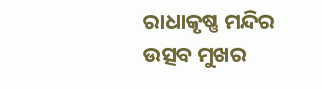ରାଧାକୃଷ୍ଣ ମନ୍ଦିର ଉତ୍ସବ ମୁଖର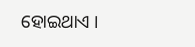ହୋଇଥାଏ ।